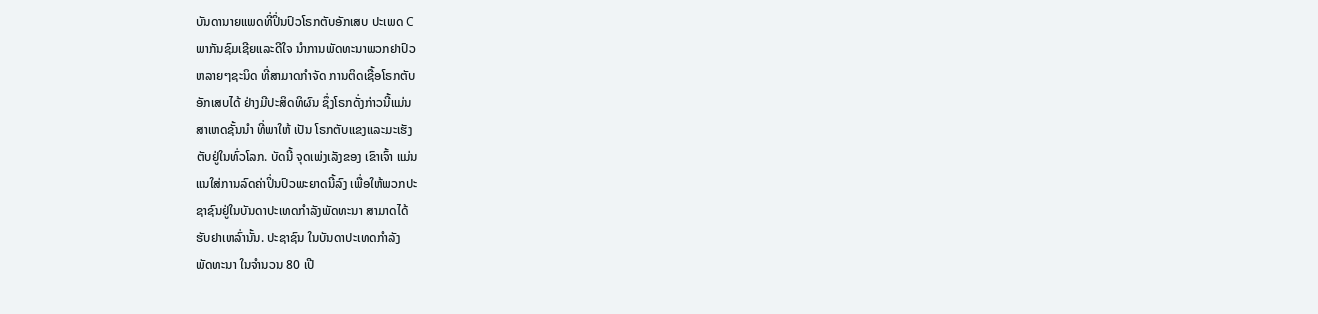ບັນດານາຍແພດທີ່ປິ່ນປົວໂຣກຕັບອັກເສບ ປະເພດ C
ພາກັນຊົມເຊີຍແລະດີໃຈ ນຳການພັດທະນາພວກຢາປົວ
ຫລາຍໆຊະນິດ ທີ່ສາມາດກຳຈັດ ການຕິດເຊື້ອໂຣກຕັບ
ອັກເສບໄດ້ ຢ່າງມີປະສິດທິຜົນ ຊຶ່ງໂຣກດັ່ງກ່າວນີ້ແມ່ນ
ສາເຫດຊັ້ນນຳ ທີ່ພາໃຫ້ ເປັນ ໂຣກຕັບແຂງແລະມະເຮັງ
ຕັບຢູ່ໃນທົ່ວໂລກ. ບັດນີ້ ຈຸດເພ່ງເລັງຂອງ ເຂົາເຈົ້າ ແມ່ນ
ແນໃສ່ການລົດຄ່າປິ່ນປົວພະຍາດນີ້ລົງ ເພື່ອໃຫ້ພວກປະ
ຊາຊົນຢູ່ໃນບັນດາປະເທດກຳລັງພັດທະນາ ສາມາດໄດ້
ຮັບຢາເຫລົ່ານັ້ນ. ປະຊາຊົນ ໃນບັນດາປະເທດກຳລັງ
ພັດທະນາ ໃນຈຳນວນ 80 ເປີ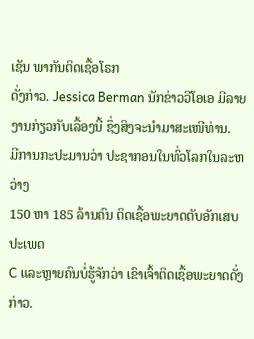ເຊັນ ພາກັນຕິດເຊື້ອໂຣກ
ດັ່ງກ່າວ. Jessica Berman ນັກຂ່າວວີໂອເອ ມີລາຍ
ງານກ່ຽວກັບເລື້ອງນີ້ ຊຶ່ງສິງຈະນຳມາສະເໜີທ່ານ.
ມີການກະປະມານວ່າ ປະຊາກອນໃນທົ່ວໂລກໃນລະຫວ່າງ
150 ຫາ 185 ລ້ານຄົນ ຕິດເຊື້ອພະຍາດຕັບອັກເສບ ປະເພດ
C ແລະຫຼາຍຄົນບໍ່ຮູ້ຈັກວ່າ ເຂົາເຈົ້າຕິດເຊື້ອພະຍາດດັ່ງກ່າວ.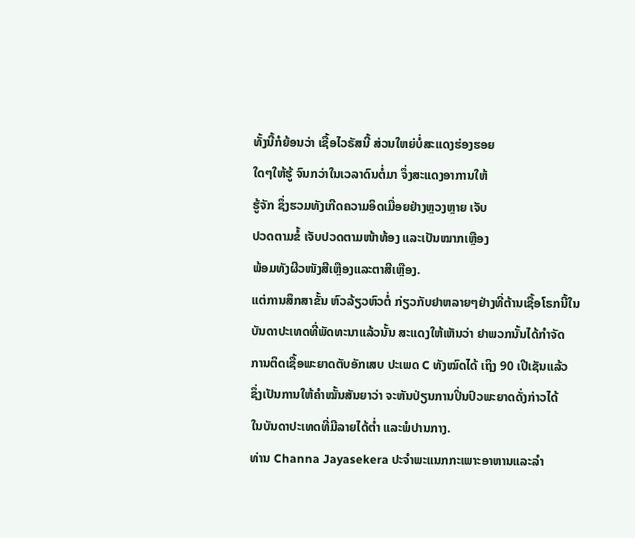ທັ້ງນີ້ກໍຍ້ອນວ່າ ເຊື້ອໄວຣັສນີ້ ສ່ວນໃຫຍ່ບໍ່ສະແດງຮ່ອງຮອຍ
ໃດໆໃຫ້ຮູ້ ຈົນກວ່າໃນເວລາດົນຕໍ່ມາ ຈຶ່ງສະແດງອາການໃຫ້
ຮູ້ຈັກ ຊຶ່ງຮວມທັງເກີດຄວາມອິດເມື່ອຍຢ່າງຫຼວງຫຼາຍ ເຈັບ
ປວດຕາມຂໍ້ ເຈັບປວດຕາມໜ້າທ້ອງ ແລະເປັນໝາກເຫຼືອງ
ພ້ອມທັງຜີວໜັງສີເຫຼືອງແລະຕາສີເຫຼືອງ.
ແຕ່ການສຶກສາຂັ້ນ ຫົວລ້ຽວຫົວຕໍ່ ກ່ຽວກັບຢາຫລາຍໆຢ່າງທີ່ຕ້ານເຊື້ອໂຣກນີ້ໃນ
ບັນດາປະເທດທີ່ພັດທະນາແລ້ວນັ້ນ ສະແດງໃຫ້ເຫັນວ່າ ຢາພວກນັ້ນໄດ້ກຳຈັດ
ການຕິດເຊື້ອພະຍາດຕັບອັກເສບ ປະເພດ C ທັງໝົດໄດ້ ເຖິງ 90 ເປີເຊັນແລ້ວ
ຊຶ່ງເປັນການໃຫ້ຄຳໝັ້ນສັນຍາວ່າ ຈະຫັນປ່ຽນການປິ່ນປົວພະຍາດດັ່ງກ່າວໄດ້
ໃນບັນດາປະເທດທີ່ມີລາຍໄດ້ຕໍ່າ ແລະພໍປານກາງ.
ທ່ານ Channa Jayasekera ປະຈຳພະແນກກະເພາະອາຫານແລະລຳ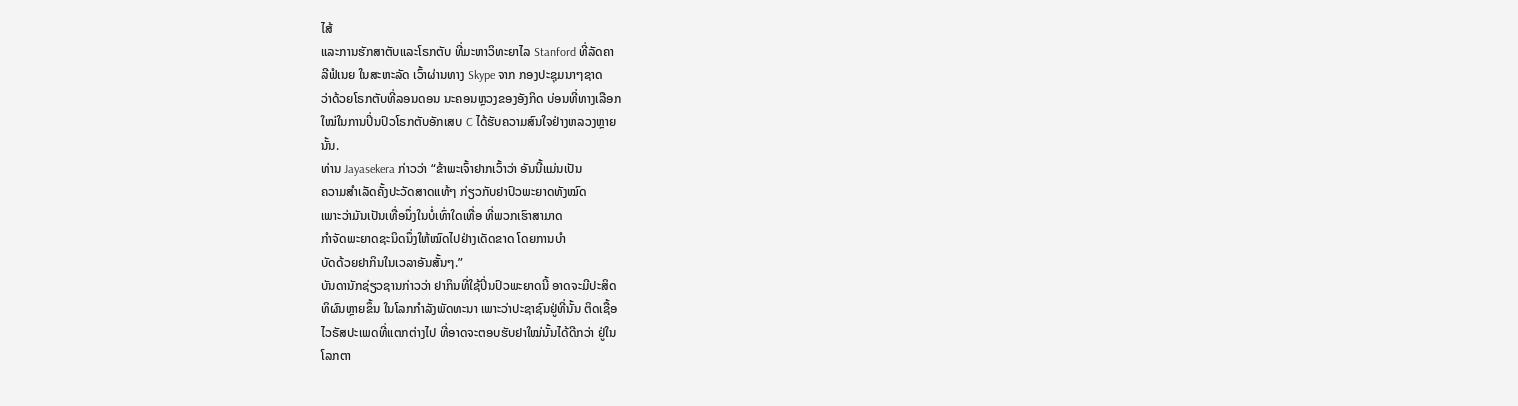ໄສ້
ແລະການຮັກສາຕັບແລະໂຣກຕັບ ທີ່ມະຫາວິທະຍາໄລ Stanford ທີ່ລັດຄາ
ລີຟໍເນຍ ໃນສະຫະລັດ ເວົ້າຜ່ານທາງ Skype ຈາກ ກອງປະຊຸມນາໆຊາດ
ວ່າດ້ວຍໂຣກຕັບທີ່ລອນດອນ ນະຄອນຫຼວງຂອງອັງກິດ ບ່ອນທີ່ທາງເລືອກ
ໃໝ່ໃນການປິ່ນປົວໂຣກຕັບອັກເສບ C ໄດ້ຮັບຄວາມສົນໃຈຢ່າງຫລວງຫຼາຍ
ນັ້ນ.
ທ່ານ Jayasekera ກ່າວວ່າ “ຂ້າພະເຈົ້າຢາກເວົ້າວ່າ ອັນນີ້ແມ່ນເປັນ
ຄວາມສຳເລັດຄັ້ງປະວັດສາດແທ້ໆ ກ່ຽວກັບຢາປົວພະຍາດທັງໝົດ
ເພາະວ່າມັນເປັນເທື່ອນຶ່ງໃນບໍ່ເທົ່າໃດເທື່ອ ທີ່ພວກເຮົາສາມາດ
ກຳຈັດພະຍາດຊະນິດນຶ່ງໃຫ້ໝົດໄປຢ່າງເດັດຂາດ ໂດຍການບຳ
ບັດດ້ວຍຢາກິນໃນເວລາອັນສັ້ນໆ.”
ບັນດານັກຊ່ຽວຊານກ່າວວ່າ ຢາກິນທີ່ໃຊ້ປິ່ນປົວພະຍາດນີ້ ອາດຈະມີປະສິດ
ທິຜົນຫຼາຍຂຶ້ນ ໃນໂລກກຳລັງພັດທະນາ ເພາະວ່າປະຊາຊົນຢູ່ທີ່ນັ້ນ ຕິດເຊື້ອ
ໄວຣັສປະເພດທີ່ແຕກຕ່າງໄປ ທີ່ອາດຈະຕອບຮັບຢາໃໝ່ນັ້ນໄດ້ດີກວ່າ ຢູ່ໃນ
ໂລກຕາ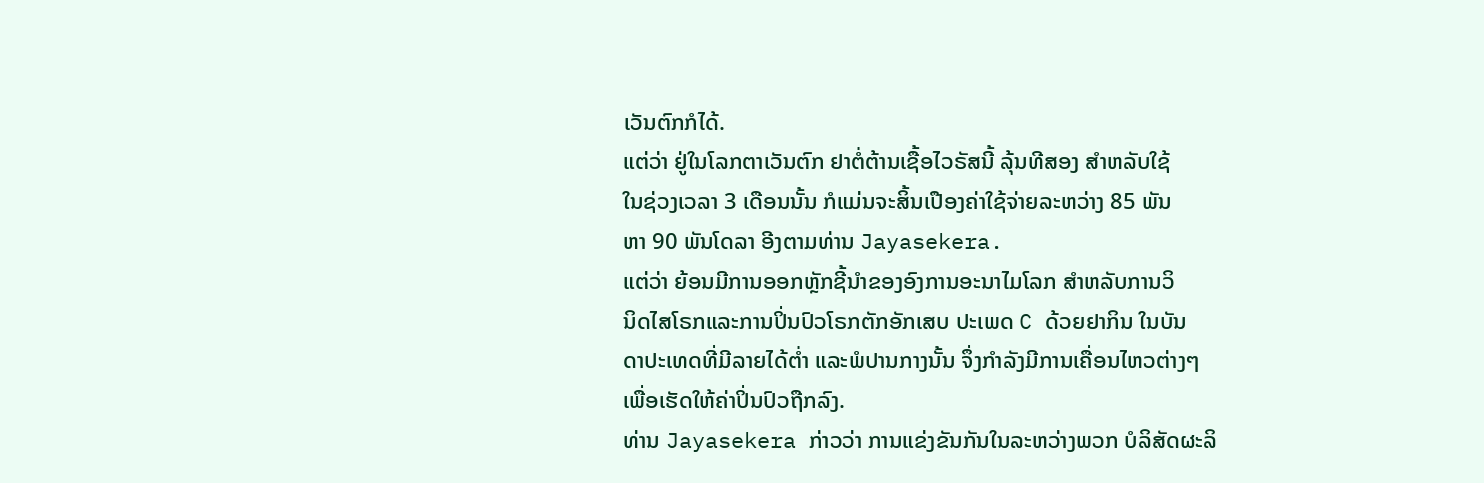ເວັນຕົກກໍໄດ້.
ແຕ່ວ່າ ຢູ່ໃນໂລກຕາເວັນຕົກ ຢາຕໍ່ຕ້ານເຊື້ອໄວຣັສນີ້ ລຸ້ນທີສອງ ສຳຫລັບໃຊ້
ໃນຊ່ວງເວລາ 3 ເດືອນນັ້ນ ກໍແມ່ນຈະສິ້ນເປືອງຄ່າໃຊ້ຈ່າຍລະຫວ່າງ 85 ພັນ
ຫາ 90 ພັນໂດລາ ອີງຕາມທ່ານ Jayasekera.
ແຕ່ວ່າ ຍ້ອນມີການອອກຫຼັກຊີ້ນຳຂອງອົງການອະນາໄມໂລກ ສຳຫລັບການວິ
ນິດໄສໂຣກແລະການປິ່ນປົວໂຣກຕັກອັກເສບ ປະເພດ C ດ້ວຍຢາກິນ ໃນບັນ
ດາປະເທດທີ່ມີລາຍໄດ້ຕໍ່າ ແລະພໍປານກາງນັ້ນ ຈຶ່ງກຳລັງມີການເຄື່ອນໄຫວຕ່າງໆ
ເພື່ອເຮັດໃຫ້ຄ່າປິ່ນປົວຖືກລົງ.
ທ່ານ Jayasekera ກ່າວວ່າ ການແຂ່ງຂັນກັນໃນລະຫວ່າງພວກ ບໍລິສັດຜະລິ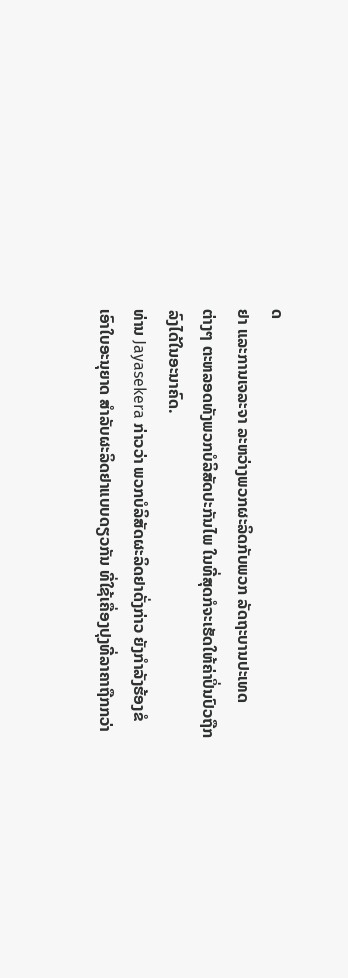ດ
ຢາ ແລະການເຈລະຈາ ລະຫວ່າງພວກຜະລິດກັບພວກ ລັດຖະບານປະເທດ
ຕ່າງໆ ຕະຫລອດທັງພວກບໍລິສັດປະກັນໄພ ໃນທີ່ສຸດກໍຈະເຮັດໃຫ້ຄ່າປິ່ນປົວຖືກ
ລົງໄດ້ໃນອະນາຄົດ.
ທ່ານ Jayasekera ກ່າວວ່າ ພວກບໍລິສັດຜະລິດຢາດັ່ງກ່າວ ຍັງກຳລັງຮ້ອງຂໍ
ເອົາໃບອະນຸຍາດ ສຳລັບຜະລິດຢາແບບດຽວກັນ ທີ່ໃຊ້ເຄື່ອງປຸງທີ່ລາຄາຖືກກວ່າ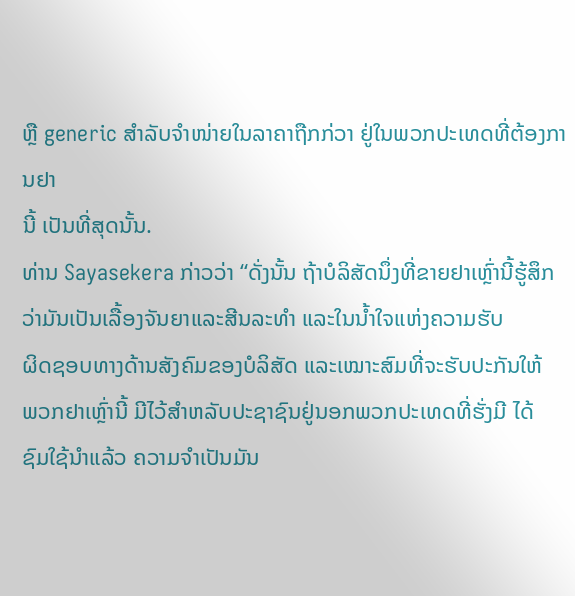ຫຼື generic ສຳລັບຈຳໜ່າຍໃນລາຄາຖືກກ່ວາ ຢູ່ໃນພວກປະເທດທີ່ຕ້ອງການຢາ
ນີ້ ເປັນທີ່ສຸດນັ້ນ.
ທ່ານ Sayasekera ກ່າວວ່າ “ດັ່ງນັ້ນ ຖ້າບໍລິສັດນຶ່ງທີ່ຂາຍຢາເຫຼົ່ານີ້ຮູ້ສຶກ
ວ່າມັນເປັນເລື້ອງຈັນຍາແລະສີນລະທຳ ແລະໃນນໍ້າໃຈແຫ່ງຄວາມຮັບ
ຜິດຊອບທາງດ້ານສັງຄົມຂອງບໍລິສັດ ແລະເໝາະສົມທີ່ຈະຮັບປະກັນໃຫ້
ພວກຢາເຫຼົ່ານີ້ ມີໄວ້ສຳຫລັບປະຊາຊົນຢູ່ນອກພວກປະເທດທີ່ຮັ່ງມີ ໄດ້
ຊົມໃຊ້ນຳແລ້ວ ຄວາມຈຳເປັນມັນ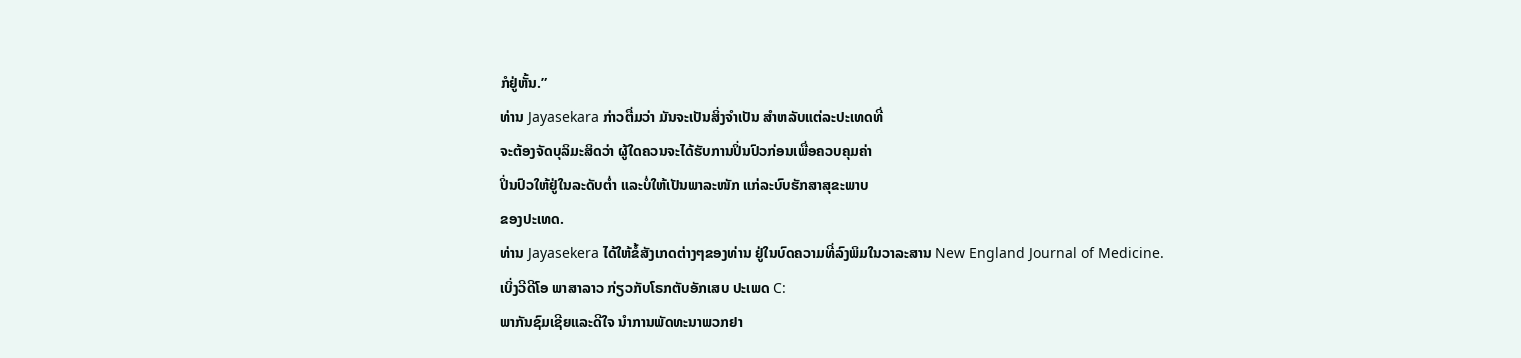ກໍຢູ່ຫັ້ນ.”
ທ່ານ Jayasekara ກ່າວຕື່ມວ່າ ມັນຈະເປັນສິ່ງຈຳເປັນ ສຳຫລັບແຕ່ລະປະເທດທີ່
ຈະຕ້ອງຈັດບຸລິມະສິດວ່າ ຜູ້ໃດຄວນຈະໄດ້ຮັບການປິ່ນປົວກ່ອນເພື່ອຄວບຄຸມຄ່າ
ປິ່ນປົວໃຫ້ຢູ່ໃນລະດັບຕໍ່າ ແລະບໍ່ໃຫ້ເປັນພາລະໜັກ ແກ່ລະບົບຮັກສາສຸຂະພາບ
ຂອງປະເທດ.
ທ່ານ Jayasekera ໄດ້ໃຫ້ຂໍ້ສັງເກດຕ່າງໆຂອງທ່ານ ຢູ່ໃນບົດຄວາມທີ່ລົງພິມໃນວາລະສານ New England Journal of Medicine.
ເບິ່ງວີດີໂອ ພາສາລາວ ກ່ຽວກັບໂຣກຕັບອັກເສບ ປະເພດ C:
ພາກັນຊົມເຊີຍແລະດີໃຈ ນຳການພັດທະນາພວກຢາ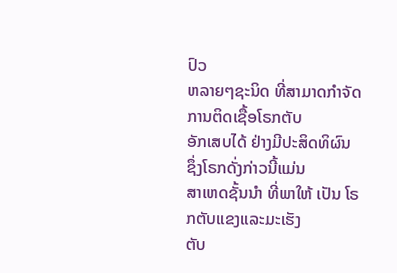ປົວ
ຫລາຍໆຊະນິດ ທີ່ສາມາດກຳຈັດ ການຕິດເຊື້ອໂຣກຕັບ
ອັກເສບໄດ້ ຢ່າງມີປະສິດທິຜົນ ຊຶ່ງໂຣກດັ່ງກ່າວນີ້ແມ່ນ
ສາເຫດຊັ້ນນຳ ທີ່ພາໃຫ້ ເປັນ ໂຣກຕັບແຂງແລະມະເຮັງ
ຕັບ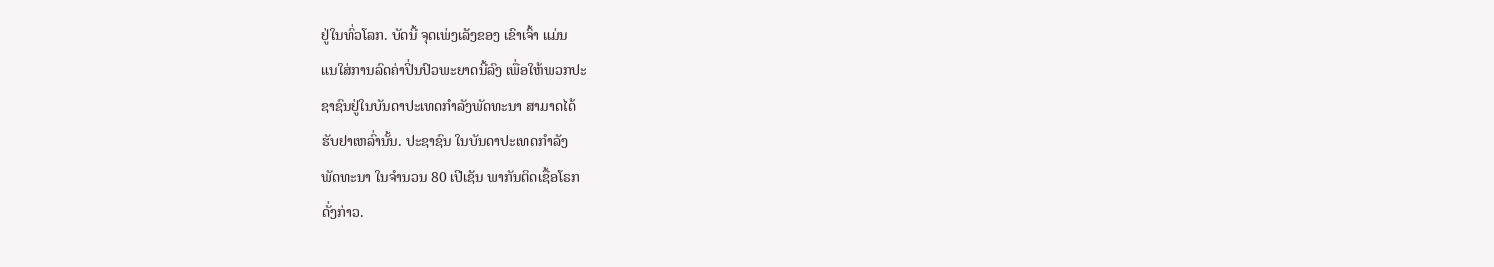ຢູ່ໃນທົ່ວໂລກ. ບັດນີ້ ຈຸດເພ່ງເລັງຂອງ ເຂົາເຈົ້າ ແມ່ນ
ແນໃສ່ການລົດຄ່າປິ່ນປົວພະຍາດນີ້ລົງ ເພື່ອໃຫ້ພວກປະ
ຊາຊົນຢູ່ໃນບັນດາປະເທດກຳລັງພັດທະນາ ສາມາດໄດ້
ຮັບຢາເຫລົ່ານັ້ນ. ປະຊາຊົນ ໃນບັນດາປະເທດກຳລັງ
ພັດທະນາ ໃນຈຳນວນ 80 ເປີເຊັນ ພາກັນຕິດເຊື້ອໂຣກ
ດັ່ງກ່າວ.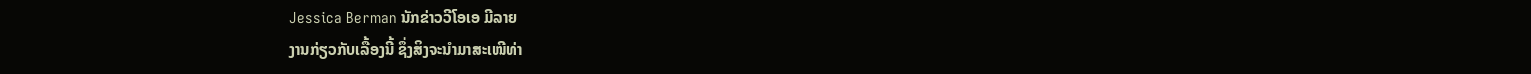Jessica Berman ນັກຂ່າວວີໂອເອ ມີລາຍ
ງານກ່ຽວກັບເລື້ອງນີ້ ຊຶ່ງສິງຈະນຳມາສະເໜີທ່າ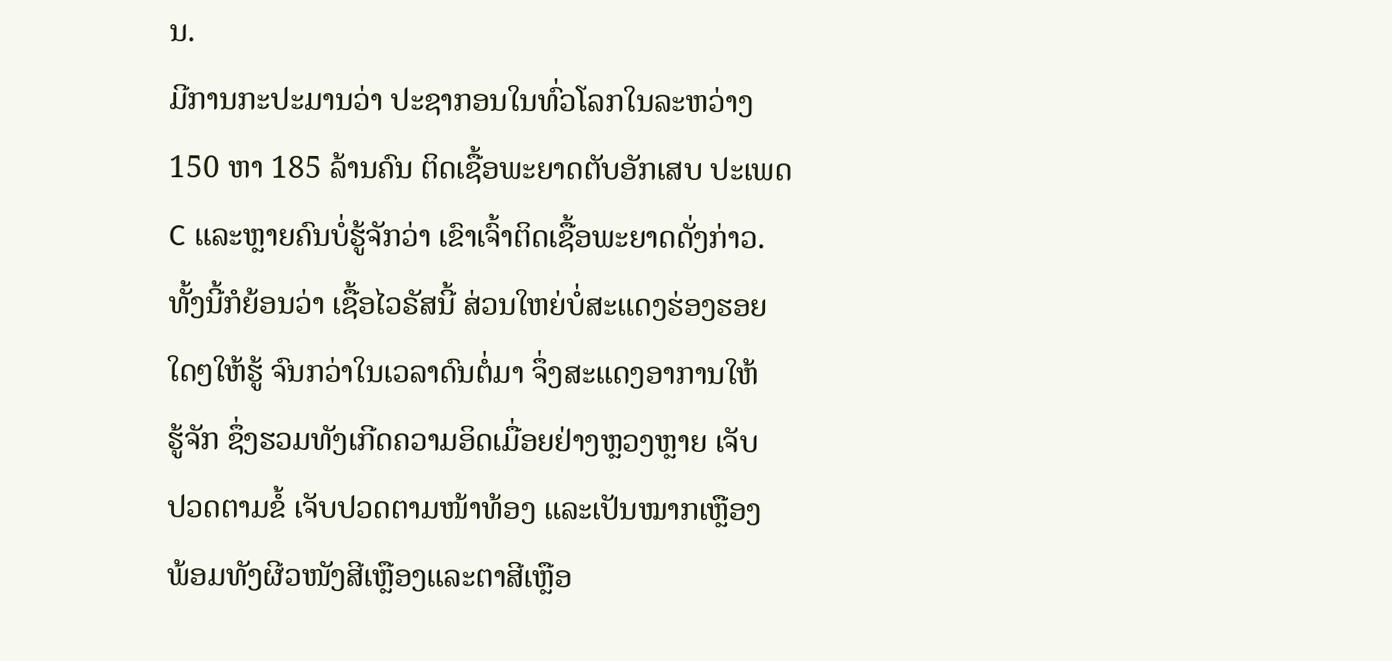ນ.
ມີການກະປະມານວ່າ ປະຊາກອນໃນທົ່ວໂລກໃນລະຫວ່າງ
150 ຫາ 185 ລ້ານຄົນ ຕິດເຊື້ອພະຍາດຕັບອັກເສບ ປະເພດ
C ແລະຫຼາຍຄົນບໍ່ຮູ້ຈັກວ່າ ເຂົາເຈົ້າຕິດເຊື້ອພະຍາດດັ່ງກ່າວ.
ທັ້ງນີ້ກໍຍ້ອນວ່າ ເຊື້ອໄວຣັສນີ້ ສ່ວນໃຫຍ່ບໍ່ສະແດງຮ່ອງຮອຍ
ໃດໆໃຫ້ຮູ້ ຈົນກວ່າໃນເວລາດົນຕໍ່ມາ ຈຶ່ງສະແດງອາການໃຫ້
ຮູ້ຈັກ ຊຶ່ງຮວມທັງເກີດຄວາມອິດເມື່ອຍຢ່າງຫຼວງຫຼາຍ ເຈັບ
ປວດຕາມຂໍ້ ເຈັບປວດຕາມໜ້າທ້ອງ ແລະເປັນໝາກເຫຼືອງ
ພ້ອມທັງຜີວໜັງສີເຫຼືອງແລະຕາສີເຫຼືອ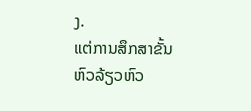ງ.
ແຕ່ການສຶກສາຂັ້ນ ຫົວລ້ຽວຫົວ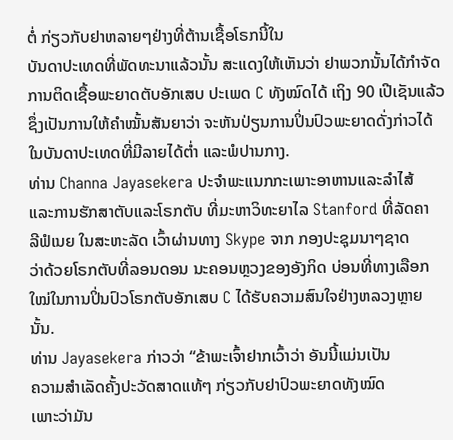ຕໍ່ ກ່ຽວກັບຢາຫລາຍໆຢ່າງທີ່ຕ້ານເຊື້ອໂຣກນີ້ໃນ
ບັນດາປະເທດທີ່ພັດທະນາແລ້ວນັ້ນ ສະແດງໃຫ້ເຫັນວ່າ ຢາພວກນັ້ນໄດ້ກຳຈັດ
ການຕິດເຊື້ອພະຍາດຕັບອັກເສບ ປະເພດ C ທັງໝົດໄດ້ ເຖິງ 90 ເປີເຊັນແລ້ວ
ຊຶ່ງເປັນການໃຫ້ຄຳໝັ້ນສັນຍາວ່າ ຈະຫັນປ່ຽນການປິ່ນປົວພະຍາດດັ່ງກ່າວໄດ້
ໃນບັນດາປະເທດທີ່ມີລາຍໄດ້ຕໍ່າ ແລະພໍປານກາງ.
ທ່ານ Channa Jayasekera ປະຈຳພະແນກກະເພາະອາຫານແລະລຳໄສ້
ແລະການຮັກສາຕັບແລະໂຣກຕັບ ທີ່ມະຫາວິທະຍາໄລ Stanford ທີ່ລັດຄາ
ລີຟໍເນຍ ໃນສະຫະລັດ ເວົ້າຜ່ານທາງ Skype ຈາກ ກອງປະຊຸມນາໆຊາດ
ວ່າດ້ວຍໂຣກຕັບທີ່ລອນດອນ ນະຄອນຫຼວງຂອງອັງກິດ ບ່ອນທີ່ທາງເລືອກ
ໃໝ່ໃນການປິ່ນປົວໂຣກຕັບອັກເສບ C ໄດ້ຮັບຄວາມສົນໃຈຢ່າງຫລວງຫຼາຍ
ນັ້ນ.
ທ່ານ Jayasekera ກ່າວວ່າ “ຂ້າພະເຈົ້າຢາກເວົ້າວ່າ ອັນນີ້ແມ່ນເປັນ
ຄວາມສຳເລັດຄັ້ງປະວັດສາດແທ້ໆ ກ່ຽວກັບຢາປົວພະຍາດທັງໝົດ
ເພາະວ່າມັນ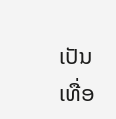ເປັນເທື່ອ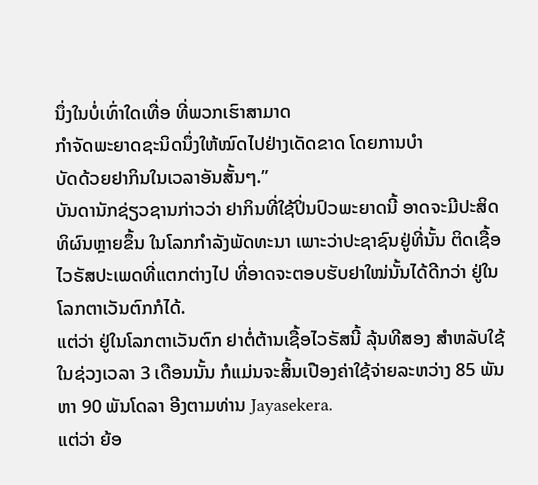ນຶ່ງໃນບໍ່ເທົ່າໃດເທື່ອ ທີ່ພວກເຮົາສາມາດ
ກຳຈັດພະຍາດຊະນິດນຶ່ງໃຫ້ໝົດໄປຢ່າງເດັດຂາດ ໂດຍການບຳ
ບັດດ້ວຍຢາກິນໃນເວລາອັນສັ້ນໆ.”
ບັນດານັກຊ່ຽວຊານກ່າວວ່າ ຢາກິນທີ່ໃຊ້ປິ່ນປົວພະຍາດນີ້ ອາດຈະມີປະສິດ
ທິຜົນຫຼາຍຂຶ້ນ ໃນໂລກກຳລັງພັດທະນາ ເພາະວ່າປະຊາຊົນຢູ່ທີ່ນັ້ນ ຕິດເຊື້ອ
ໄວຣັສປະເພດທີ່ແຕກຕ່າງໄປ ທີ່ອາດຈະຕອບຮັບຢາໃໝ່ນັ້ນໄດ້ດີກວ່າ ຢູ່ໃນ
ໂລກຕາເວັນຕົກກໍໄດ້.
ແຕ່ວ່າ ຢູ່ໃນໂລກຕາເວັນຕົກ ຢາຕໍ່ຕ້ານເຊື້ອໄວຣັສນີ້ ລຸ້ນທີສອງ ສຳຫລັບໃຊ້
ໃນຊ່ວງເວລາ 3 ເດືອນນັ້ນ ກໍແມ່ນຈະສິ້ນເປືອງຄ່າໃຊ້ຈ່າຍລະຫວ່າງ 85 ພັນ
ຫາ 90 ພັນໂດລາ ອີງຕາມທ່ານ Jayasekera.
ແຕ່ວ່າ ຍ້ອ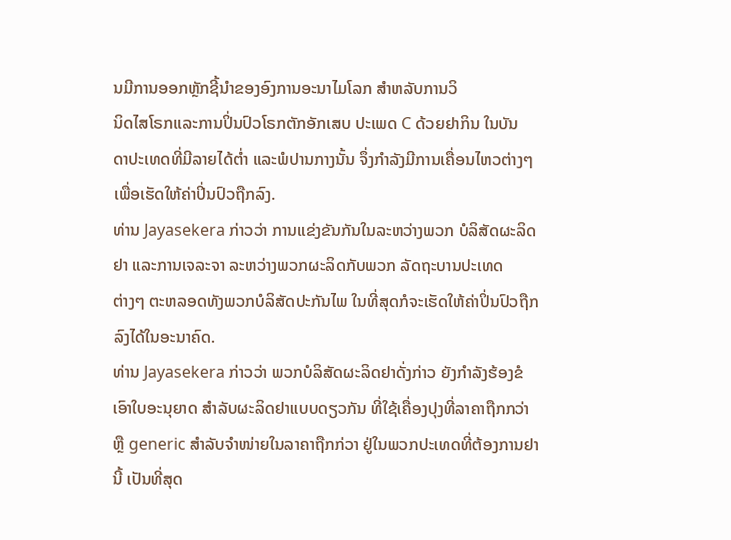ນມີການອອກຫຼັກຊີ້ນຳຂອງອົງການອະນາໄມໂລກ ສຳຫລັບການວິ
ນິດໄສໂຣກແລະການປິ່ນປົວໂຣກຕັກອັກເສບ ປະເພດ C ດ້ວຍຢາກິນ ໃນບັນ
ດາປະເທດທີ່ມີລາຍໄດ້ຕໍ່າ ແລະພໍປານກາງນັ້ນ ຈຶ່ງກຳລັງມີການເຄື່ອນໄຫວຕ່າງໆ
ເພື່ອເຮັດໃຫ້ຄ່າປິ່ນປົວຖືກລົງ.
ທ່ານ Jayasekera ກ່າວວ່າ ການແຂ່ງຂັນກັນໃນລະຫວ່າງພວກ ບໍລິສັດຜະລິດ
ຢາ ແລະການເຈລະຈາ ລະຫວ່າງພວກຜະລິດກັບພວກ ລັດຖະບານປະເທດ
ຕ່າງໆ ຕະຫລອດທັງພວກບໍລິສັດປະກັນໄພ ໃນທີ່ສຸດກໍຈະເຮັດໃຫ້ຄ່າປິ່ນປົວຖືກ
ລົງໄດ້ໃນອະນາຄົດ.
ທ່ານ Jayasekera ກ່າວວ່າ ພວກບໍລິສັດຜະລິດຢາດັ່ງກ່າວ ຍັງກຳລັງຮ້ອງຂໍ
ເອົາໃບອະນຸຍາດ ສຳລັບຜະລິດຢາແບບດຽວກັນ ທີ່ໃຊ້ເຄື່ອງປຸງທີ່ລາຄາຖືກກວ່າ
ຫຼື generic ສຳລັບຈຳໜ່າຍໃນລາຄາຖືກກ່ວາ ຢູ່ໃນພວກປະເທດທີ່ຕ້ອງການຢາ
ນີ້ ເປັນທີ່ສຸດ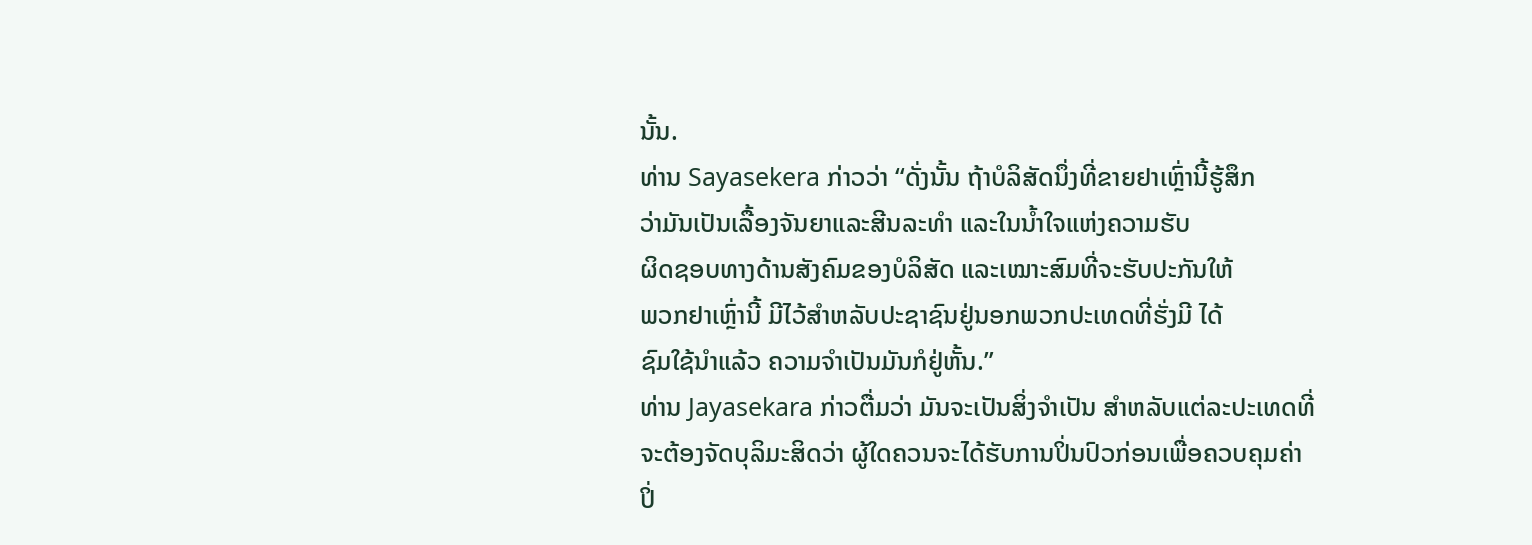ນັ້ນ.
ທ່ານ Sayasekera ກ່າວວ່າ “ດັ່ງນັ້ນ ຖ້າບໍລິສັດນຶ່ງທີ່ຂາຍຢາເຫຼົ່ານີ້ຮູ້ສຶກ
ວ່າມັນເປັນເລື້ອງຈັນຍາແລະສີນລະທຳ ແລະໃນນໍ້າໃຈແຫ່ງຄວາມຮັບ
ຜິດຊອບທາງດ້ານສັງຄົມຂອງບໍລິສັດ ແລະເໝາະສົມທີ່ຈະຮັບປະກັນໃຫ້
ພວກຢາເຫຼົ່ານີ້ ມີໄວ້ສຳຫລັບປະຊາຊົນຢູ່ນອກພວກປະເທດທີ່ຮັ່ງມີ ໄດ້
ຊົມໃຊ້ນຳແລ້ວ ຄວາມຈຳເປັນມັນກໍຢູ່ຫັ້ນ.”
ທ່ານ Jayasekara ກ່າວຕື່ມວ່າ ມັນຈະເປັນສິ່ງຈຳເປັນ ສຳຫລັບແຕ່ລະປະເທດທີ່
ຈະຕ້ອງຈັດບຸລິມະສິດວ່າ ຜູ້ໃດຄວນຈະໄດ້ຮັບການປິ່ນປົວກ່ອນເພື່ອຄວບຄຸມຄ່າ
ປິ່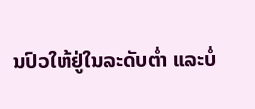ນປົວໃຫ້ຢູ່ໃນລະດັບຕໍ່າ ແລະບໍ່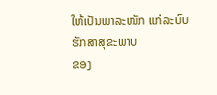ໃຫ້ເປັນພາລະໜັກ ແກ່ລະບົບຮັກສາສຸຂະພາບ
ຂອງ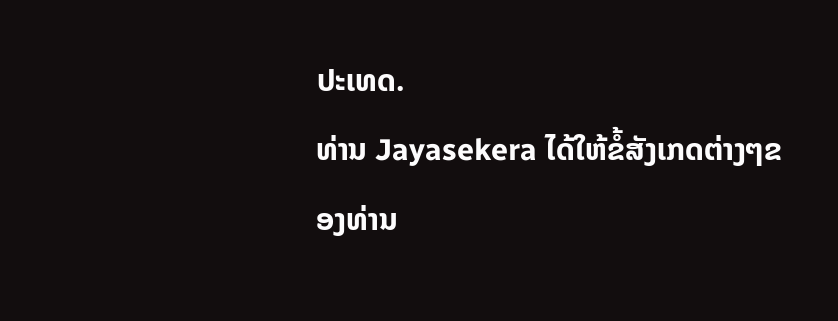ປະເທດ.
ທ່ານ Jayasekera ໄດ້ໃຫ້ຂໍ້ສັງເກດຕ່າງໆຂອງທ່ານ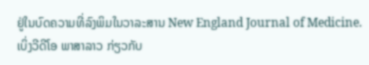ຢູ່ໃນບົດຄວາມທີ່ລົງພິມໃນວາລະສານ New England Journal of Medicine.
ເບິ່ງວີດີໂອ ພາສາລາວ ກ່ຽວກັບ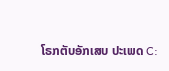ໂຣກຕັບອັກເສບ ປະເພດ C: